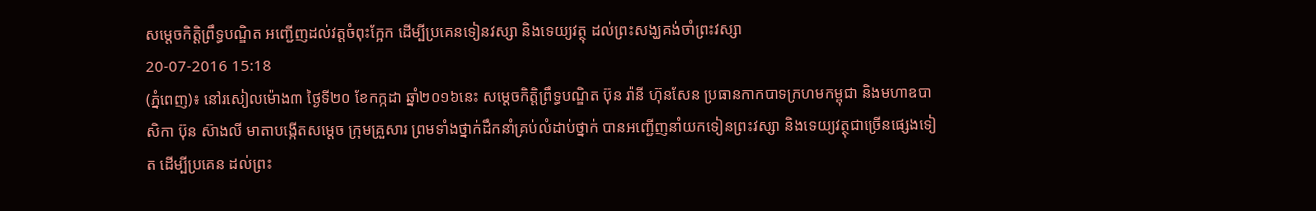សម្តេចកិត្តិព្រឹទ្ធបណ្ឌិត អញ្ជើញដល់វត្តចំពុះក្អែក ដើម្បីប្រគេនទៀនវស្សា និងទេយ្យវត្ថុ ដល់ព្រះសង្ឃគង់ចាំព្រះវស្សា
20-07-2016 15:18
(ភ្នំពេញ)៖ នៅរសៀលម៉ោង៣ ថ្ងៃទី២០ ខែកក្កដា ឆ្នាំ២០១៦នេះ សម្តេចកិត្តិព្រឹទ្ធបណ្ឌិត ប៊ុន រ៉ានី ហ៊ុនសែន ប្រធានកាកបាទក្រហមកម្ពុជា និងមហាឧបាសិកា ប៊ុន ស៊ាងលី មាតាបង្កើតសម្តេច ក្រុមគ្រួសារ ព្រមទាំងថ្នាក់ដឹកនាំគ្រប់លំដាប់ថ្នាក់ បានអញ្ជើញនាំយកទៀនព្រះវស្សា និងទេយ្យវត្ថុជាច្រើនផ្សេងទៀត ដើម្បីប្រគេន ដល់ព្រះ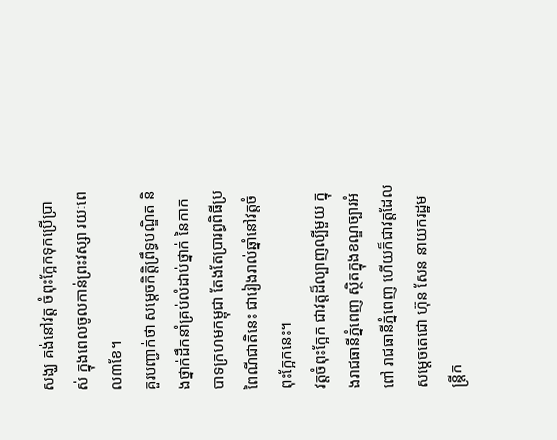សង្ឃ គង់នៅវត្ដ ចំពុះក្អែកទុកប្រើប្រាស់ ក្នុងពេលចូលកាន់ព្រះវស្សា រយៈពេល៣ខែ។
គួរបញ្ជាក់ថា សម្តេចកិត្តិព្រឹទ្ធបណ្ឌិត និងថ្នាក់ដឹកនាំគ្រប់លំដាប់ថ្នាក់ នៃកាកបាទក្រហមកម្ពុជា តែងតែប្រារព្ធពិធីប្រពៃណីជាតិនេះ ជារៀងរាល់ឆ្នាំនៅវត្តចំពុះក្អែកនេះ។
វត្តចំពុះក្អែក ជាវត្តដ៏ល្បាញល្បីមួយ ក្នុងរាជធានីភ្នំពេញ ស្ថិតក្នុងខណ្ឌច្បារអំពៅ រាជធានីភ្នំពេញ ហើយក៏ជាវត្តដែលសម្តេចតេជោ ហ៊ុន សែន នាយករដ្ឋមន្រ្តីក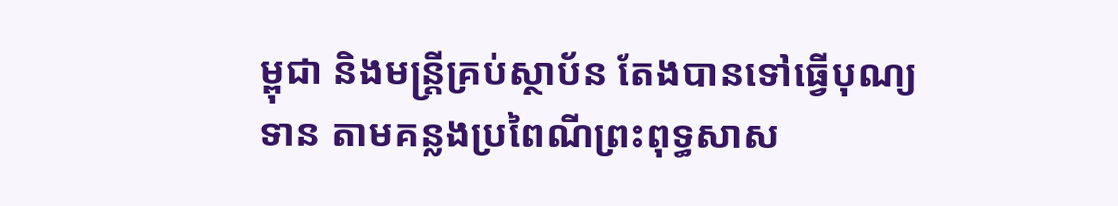ម្ពុជា និងមន្ត្រីគ្រប់ស្ថាប័ន តែងបានទៅធ្វើបុណ្យទាន តាមគន្លងប្រពៃណីព្រះពុទ្ធសាស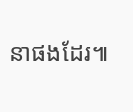នាផងដែរ៕